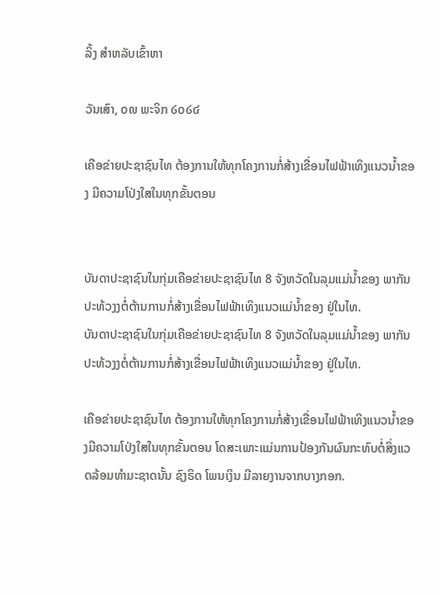ລິ້ງ ສຳຫລັບເຂົ້າຫາ

ວັນເສົາ, ໐໙ ພະຈິກ ໒໐໒໔

ເຄືອຂ່າຍປະຊາຊົນໄທ ຕ້ອງການໃຫ້ທຸກໂຄງການກໍ່ສ້າງເຂື່ອນໄຟຟ້າເທິງແນວນ້ຳຂອງ ມີຄວາມໂປ່ງໃສໃນທຸກຂັ້ນຕອນ


ບັນດາປະຊາຊົນໃນກຸ່ມເຄືອຂ່າຍປະຊາຊົນໄທ 8 ຈັງຫວັດໃນລຸມແມ່ນ້ຳຂອງ ພາກັນປະທ້ວງງຕໍ່ຕ້ານການກໍ່ສ້າງເຂື່ອນໄຟຟ້າເທິງແນວແມ່ນ້ຳຂອງ ຢູ່ໃນໄທ.
ບັນດາປະຊາຊົນໃນກຸ່ມເຄືອຂ່າຍປະຊາຊົນໄທ 8 ຈັງຫວັດໃນລຸມແມ່ນ້ຳຂອງ ພາກັນປະທ້ວງງຕໍ່ຕ້ານການກໍ່ສ້າງເຂື່ອນໄຟຟ້າເທິງແນວແມ່ນ້ຳຂອງ ຢູ່ໃນໄທ.

ເຄືອຂ່າຍປະຊາຊົນໄທ ຕ້ອງການໃຫ້ທຸກໂຄງການກໍ່ສ້າງເຂື່ອນໄຟຟ້າເທິງແນວນ້ຳຂອງມີຄວາມໂປ່ງໃສໃນທຸກຂັ້ນຕອນ ໂດສະເພາະແມ່ນການປ້ອງກັນຜົນກະທົບຕໍ່ສິ່ງແວດລ້ອມທຳມະຊາດນັ້ນ ຊົງຣິດ ໂພນເງິນ ມີລາຍງານຈາກບາງກອກ.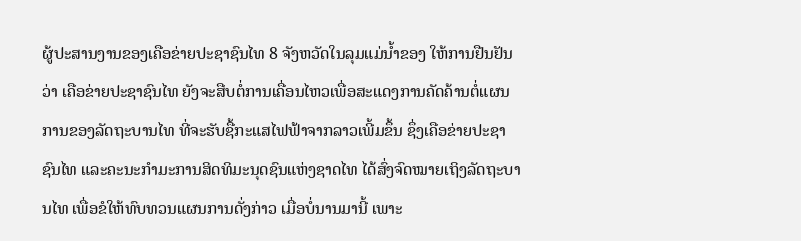ຜູ້ປະສານງານຂອງເຄືອຂ່າຍປະຊາຊົນໄທ 8 ຈັງຫວັດໃນລຸມແມ່ນ້ຳຂອງ ໃຫ້ການຢືນຢັນວ່າ ເຄືອຂ່າຍປະຊາຊົນໄທ ຍັງຈະສືບຕໍ່ການເຄື່ອນໄຫວເພື່ອສະແດງການຄັດຄ້ານຕໍ່ແຜນການຂອງລັດຖະບານໄທ ທີ່ຈະຮັບຊື້ກະແສໄຟຟ້າຈາກລາວເພີ້ມຂຶ້ນ ຊຶ່ງເຄືອຂ່າຍປະຊາຊົນໄທ ແລະຄະນະກຳມະການສິດທິມະນຸດຊົນແຫ່ງຊາດໄທ ໄດ້ສົ່ງຈົດໝາຍເຖິງລັດຖະບານໄທ ເພື່ອຂໍໃຫ້ທົບທວນແຜນການດັ່ງກ່າວ ເມື່ອບໍ່ນານມານີ້ ເພາະ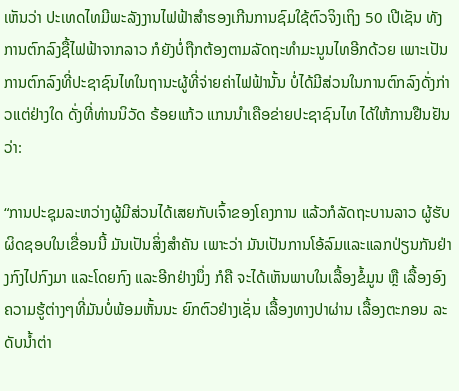ເຫັນວ່າ ປະເທດໄທມີພະລັງງານໄຟຟ້າສຳຮອງເກີນການຊົມໃຊ້ຕົວຈິງເຖິງ 50 ເປີເຊັນ ທັງການຕົກລົງຊື້ໄຟຟ້າຈາກລາວ ກໍຍັງບໍ່ຖືກຕ້ອງຕາມລັດຖະທຳມະນູນໄທອີກດ້ວຍ ເພາະເປັນການຕົກລົງທີ່ປະຊາຊົນໄທໃນຖານະຜູ້ທີ່ຈ່າຍຄ່າໄຟຟ້ານັ້ນ ບໍ່ໄດ້ມີສ່ວນໃນການຕົກລົງດັ່ງກ່າວແຕ່ຢ່າງໃດ ດັ່ງທີ່ທ່ານນິວັດ ຣ້ອຍແກ້ວ ແກນນຳເຄືອຂ່າຍປະຊາຊົນໄທ ໄດ້ໃຫ້ການຢືນຢັນວ່າ:

“ການປະຊຸມລະຫວ່າງຜູ້ມີສ່ວນໄດ້ເສຍກັບເຈົ້າຂອງໂຄງການ ແລ້ວກໍລັດຖະບານລາວ ຜູ້ຮັບຜິດຊອບໃນເຂື່ອນນີ້ ມັນເປັນສິ່ງສຳຄັນ ເພາະວ່າ ມັນເປັນການໂອ້ລົມແລະແລກປ່ຽນກັນຢ່າງກົງໄປກົງມາ ແລະໂດຍກົງ ແລະອີກຢ່າງນຶ່ງ ກໍຄື ຈະໄດ້ເຫັນພາບໃນເລື້ອງຂໍ້ມູນ ຫຼື ເລື້ອງອົງຄວາມຮູ້ຕ່າງໆທີ່ມັນບໍ່ພ້ອມຫັ້ນນະ ຍົກຕົວຢ່າງເຊັ່ນ ເລື້ອງທາງປາຜ່ານ ເລື້ອງຕະກອນ ລະດັບນ້ຳຕ່າ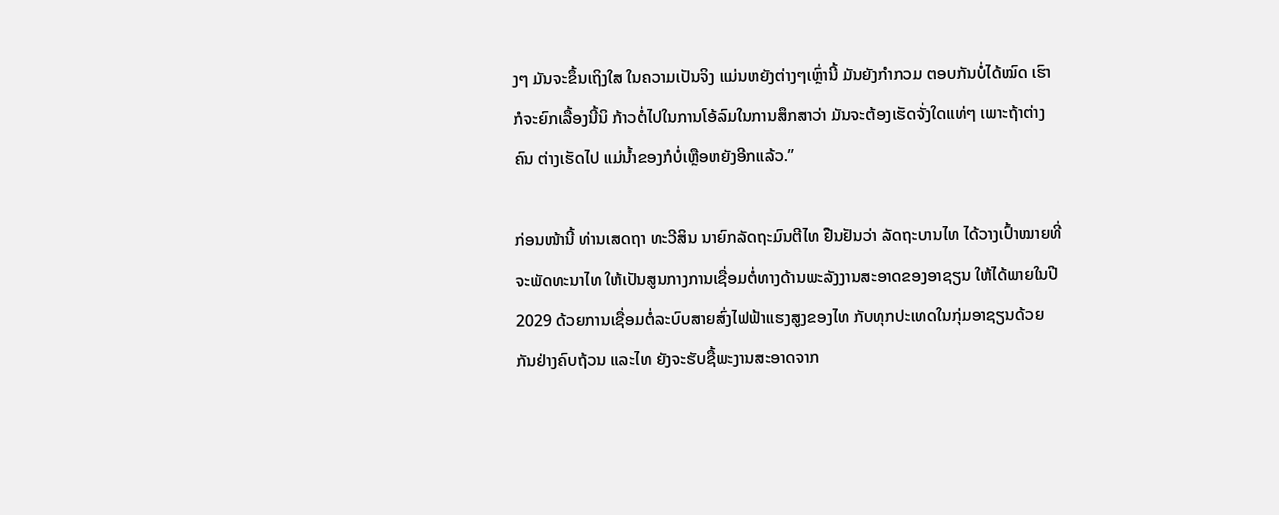ງໆ ມັນຈະຂຶ້ນເຖິງໃສ ໃນຄວາມເປັນຈິງ ແມ່ນຫຍັງຕ່າງໆເຫຼົ່ານີ້ ມັນຍັງກຳກວມ ຕອບກັນບໍ່ໄດ້ໝົດ ເຮົາກໍຈະຍົກເລື້ອງນີ້ນິ ກ້າວຕໍ່ໄປໃນການໂອ້ລົມໃນການສຶກສາວ່າ ມັນຈະຕ້ອງເຮັດຈັ່ງໃດແທ່ໆ ເພາະຖ້າຕ່າງຄົນ ຕ່າງເຮັດໄປ ແມ່ນ້ຳຂອງກໍບໍ່ເຫຼືອຫຍັງອີກແລ້ວ.”

ກ່ອນໜ້ານີ້ ທ່ານເສດຖາ ທະວີສິນ ນາຍົກລັດຖະມົນຕີໄທ ຢືນຢັນວ່າ ລັດຖະບານໄທ ໄດ້ວາງເປົ້າໝາຍທີ່ຈະພັດທະນາໄທ ໃຫ້ເປັນສູນກາງການເຊື່ອມຕໍ່ທາງດ້ານພະລັງງານສະອາດຂອງອາຊຽນ ໃຫ້ໄດ້ພາຍໃນປີ 2029 ດ້ວຍການເຊື່ອມຕໍ່ລະບົບສາຍສົ່ງໄຟຟ້າແຮງສູງຂອງໄທ ກັບທຸກປະເທດໃນກຸ່ມອາຊຽນດ້ວຍກັນຢ່າງຄົບຖ້ວນ ແລະໄທ ຍັງຈະຮັບຊື້ພະງານສະອາດຈາກ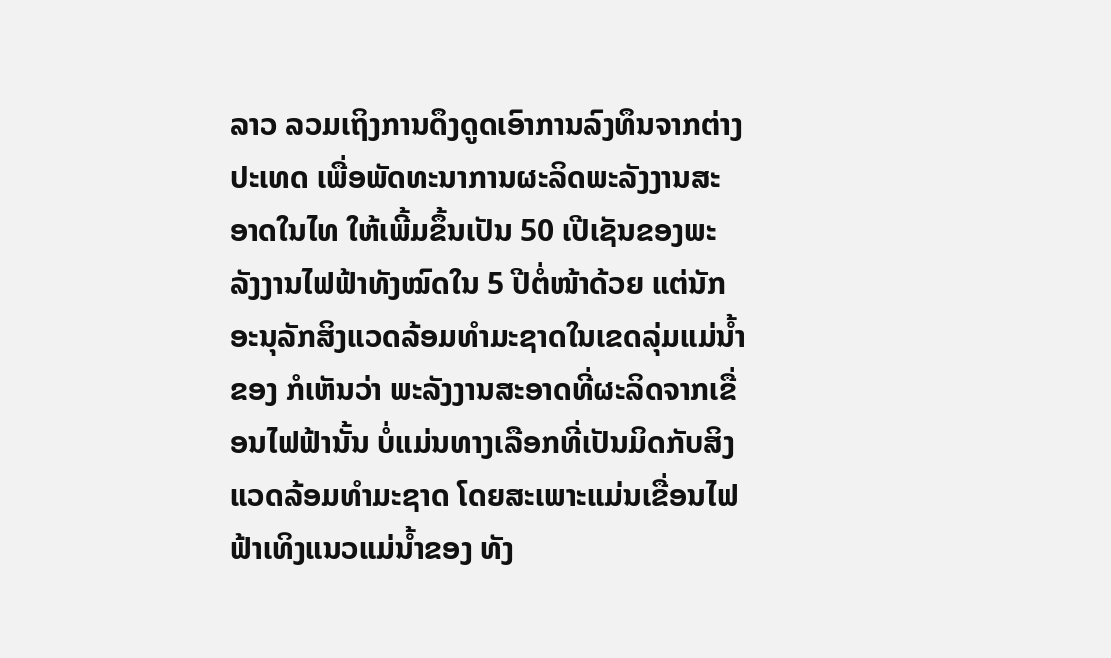ລາວ ລວມເຖິງການດຶງດູດເອົາການລົງທຶນຈາກຕ່າງປະເທດ ເພື່ອພັດທະນາການຜະລິດພະລັງງານສະອາດໃນໄທ ໃຫ້ເພີ້ມຂຶ້ນເປັນ 50 ເປີເຊັນຂອງພະລັງງານໄຟຟ້າທັງໝົດໃນ 5 ປີຕໍ່ໜ້າດ້ວຍ ແຕ່ນັກອະນຸລັກສິງແວດລ້ອມທຳມະຊາດໃນເຂດລຸ່ມແມ່ນ້ຳຂອງ ກໍເຫັນວ່າ ພະລັງງານສະອາດທີ່ຜະລິດຈາກເຂື່ອນໄຟຟ້ານັ້ນ ບໍ່ແມ່ນທາງເລືອກທີ່ເປັນມິດກັບສິງແວດລ້ອມທຳມະຊາດ ໂດຍສະເພາະແມ່ນເຂື່ອນໄຟຟ້າເທິງແນວແມ່ນ້ຳຂອງ ທັງ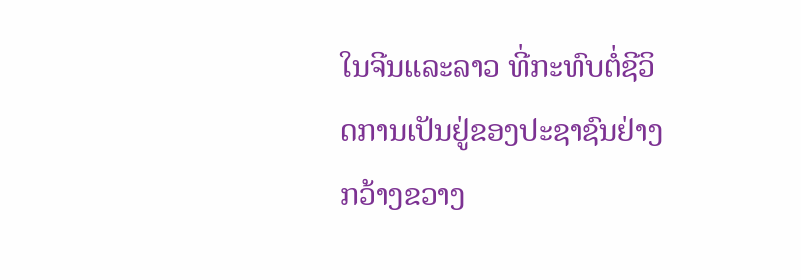ໃນຈີນແລະລາວ ທີ່ກະທົບຕໍ່ຊີວິດການເປັນຢູ່ຂອງປະຊາຊົນຢ່າງກວ້າງຂວາງ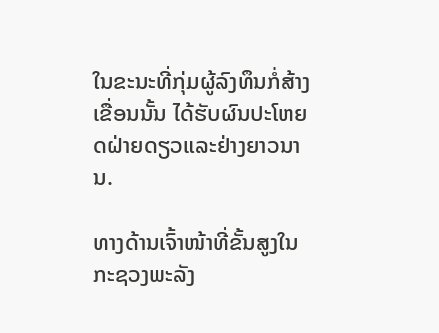ໃນຂະນະທີ່ກຸ່ມຜູ້ລົງທຶນກໍ່ສ້າງເຂື່ອນນັ້ນ ໄດ້ຮັບຜົນປະໂຫຍດຝ່າຍດຽວແລະຢ່າງຍາວນານ.

ທາງດ້ານເຈົ້າໜ້າທີ່ຂັ້ນສູງໃນກະຊວງພະລັງ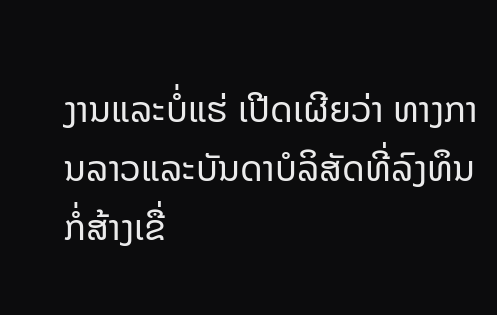ງານແລະບໍ່ແຮ່ ເປີດເຜີຍວ່າ ທາງການລາວແລະບັນດາບໍລິສັດທີ່ລົງທຶນກໍ່ສ້າງເຂື່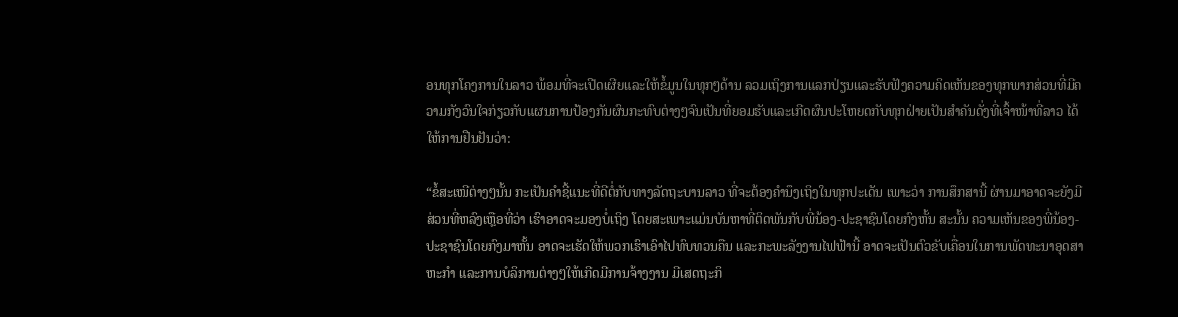ອນທຸກໂຄງການໃນລາວ ພ້ອມທີ່ຈະເປີດເຜີຍແລະໃຫ້ຂໍ້ມູນໃນທຸກໆດ້ານ ລວມເຖິງການແລກປ່ຽນແລະຮັບຟັງຄວາມຄິດເຫັນຂອງທຸກພາກສ່ວນທີ່ມີຄວາມກັງວົນໃຈກ່ຽວກັບແຜນການປ້ອງກັນຜົນກະທົບຕ່າງໆຈົນເປັນທີ່ຍອມຮັບແລະເກີດຜົນປະໂຫຍດກັບທຸກຝ່າຍເປັນສຳຄັນດັ່ງທີ່ເຈົ້າໜ້າທີ່ລາວ ໄດ້ໃຫ້ການຢືນຢັນວ່າ:

“ຂໍ້ສະເໜີຕ່າງໆນັ້ນ ກະເປັນຄຳຊີ້ແນະທີ່ດີຕໍ່ກັບທາງລັດຖະບານລາວ ທີ່ຈະຕ້ອງຄຳນຶງເຖິງໃນທຸກປະເດັນ ເພາະວ່າ ການສຶກສານີ້ ຜ່ານມາອາດຈະຍັງມີສ່ວນທີ່ຫລົງເຫຼືອທີ່ວ່າ ເຮົາອາດຈະມອງບໍ່ເຖິງ ໂດຍສະເພາະແມ່ນບັນຫາທີ່ຕິດພັນກັບພີ່ນ້ອງ-ປະຊາຊົນໂດຍກົງຫັ້ນ ສະນັ້ນ ຄວາມເຫັນຂອງພີ່ນ້ອງ-ປະຊາຊົນໂດຍກົງມາຫັ້ນ ອາດຈະເຮັດໃຫ້ພວກເຮົາເອົາໄປທົບທວນຄືນ ແລະກະພະລັງງານໄຟຟ້ານີ້ ອາດຈະເປັນຕົວຂັບເຄື່ອນໃນການພັດທະນາອຸດສາຫະກຳ ແລະການບໍລິການຕ່າງໆໃຫ້ເກີດມີການຈ້າງງານ ມີເສດຖະກິ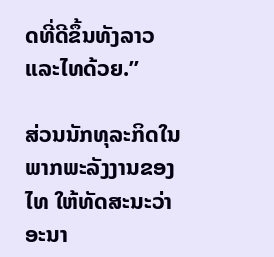ດທີ່ດີຂຶ້ນທັງລາວແລະໄທດ້ວຍ.”

ສ່ວນນັກທຸລະກິດໃນພາກພະລັງງານຂອງໄທ ໃຫ້ທັດສະນະວ່າ ອະນາ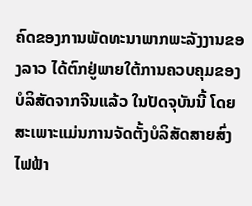ຄົດຂອງການພັດທະນາພາກພະລັງງານຂອງລາວ ໄດ້ຕົກຢູ່ພາຍໃຕ້ການຄວບຄຸມຂອງບໍລິສັດຈາກຈີນແລ້ວ ໃນປັດຈຸບັນນີ້ ໂດຍສະເພາະແມ່ນການຈັດຕັ້ງບໍລິສັດສາຍສົ່ງໄຟຟ້າ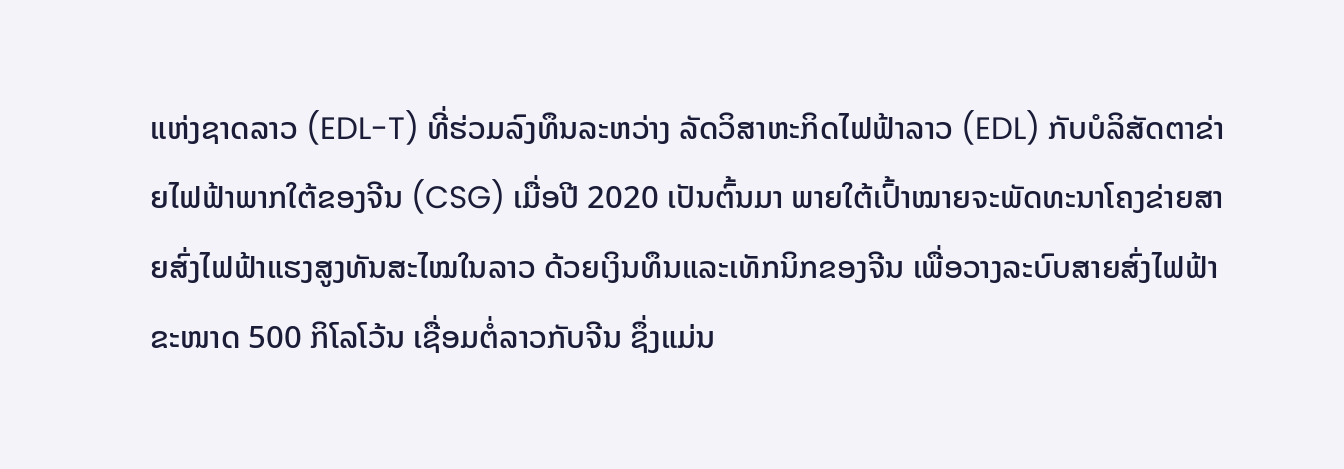ແຫ່ງຊາດລາວ (EDL-T) ທີ່ຮ່ວມລົງທຶນລະຫວ່າງ ລັດວິສາຫະກິດໄຟຟ້າລາວ (EDL) ກັບບໍລິສັດຕາຂ່າຍໄຟຟ້າພາກໃຕ້ຂອງຈີນ (CSG) ເມື່ອປີ 2020 ເປັນຕົ້ນມາ ພາຍໃຕ້ເປົ້າໝາຍຈະພັດທະນາໂຄງຂ່າຍສາຍສົ່ງໄຟຟ້າແຮງສູງທັນສະໄໝໃນລາວ ດ້ວຍເງິນທຶນແລະເທັກນິກຂອງຈີນ ເພື່ອວາງລະບົບສາຍສົ່ງໄຟຟ້າຂະໜາດ 500 ກິໂລໂວ້ນ ເຊື່ອມຕໍ່ລາວກັບຈີນ ຊຶ່ງແມ່ນ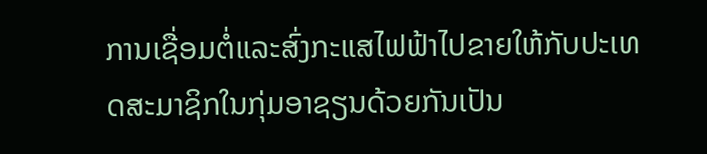ການເຊື່ອມຕໍ່ແລະສົ່ງກະແສໄຟຟ້າໄປຂາຍໃຫ້ກັບປະເທດສະມາຊິກໃນກຸ່ມອາຊຽນດ້ວຍກັນເປັນ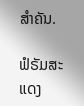ສຳຄັນ.

ຟໍຣັມສະແດງ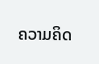ຄວາມຄິດ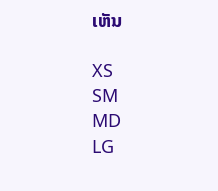ເຫັນ

XS
SM
MD
LG